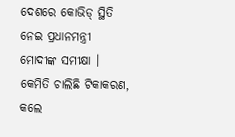ଦେଶରେ କୋଭିଡ୍ ସ୍ଥିତି ନେଇ ପ୍ରଧାନମନ୍ତ୍ରୀ ମୋଦୀଙ୍କ ସମୀକ୍ଷା । କେମିତି ଚାଲିଛି ଟିକାକରଣ, କଲେ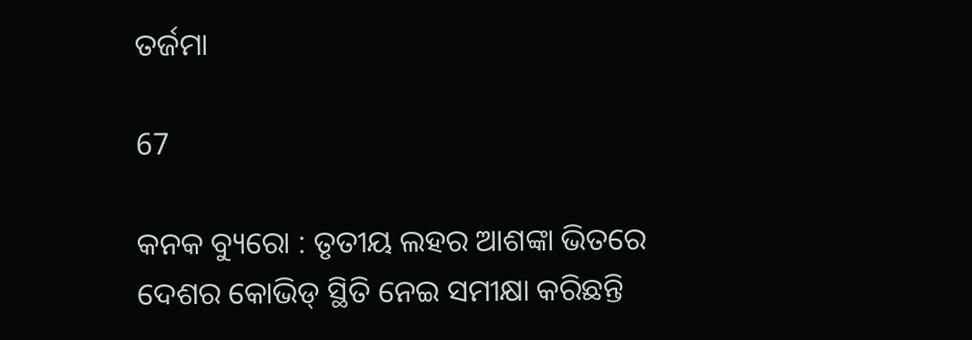ତର୍ଜମା

67

କନକ ବ୍ୟୁରୋ : ତୃତୀୟ ଲହର ଆଶଙ୍କା ଭିତରେ ଦେଶର କୋଭିଡ୍ ସ୍ଥିତି ନେଇ ସମୀକ୍ଷା କରିଛନ୍ତି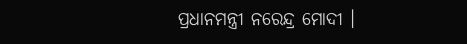ପ୍ରଧାନମନ୍ତ୍ରୀ ନରେନ୍ଦ୍ର ମୋଦୀ ।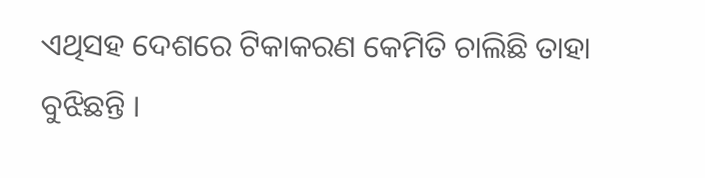ଏଥିସହ ଦେଶରେ ଟିକାକରଣ କେମିତି ଚାଲିଛି ତାହା ବୁଝିଛନ୍ତି ।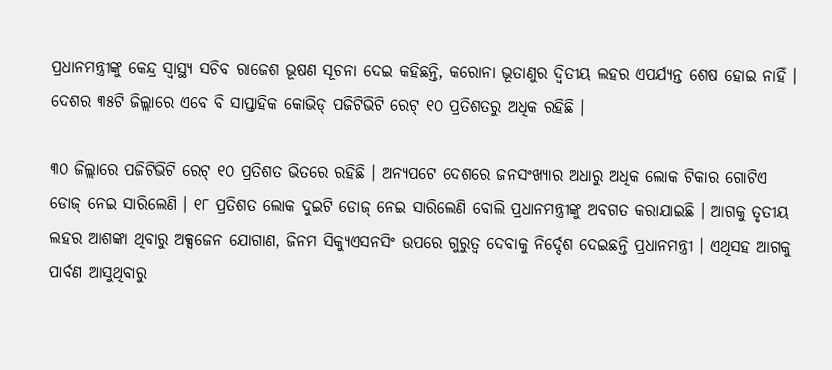ପ୍ରଧାନମନ୍ତ୍ରୀଙ୍କୁ କେନ୍ଦ୍ର ସ୍ୱାସ୍ଥ୍ୟ ସଚିବ ରାଜେଶ ଭୂଷଣ ସୂଚନା ଦେଇ କହିଛନ୍ତି, କରୋନା ଭୂତାଣୁର ଦ୍ୱିତୀୟ ଲହର ଏପର୍ଯ୍ୟନ୍ତ ଶେଷ ହୋଇ ନାହିଁ । ଦେଶର ୩୫ଟି ଜିଲ୍ଲାରେ ଏବେ ବି ସାପ୍ତାହିକ କୋଭିଡ୍ ପଜିଟିଭିଟି ରେଟ୍ ୧୦ ପ୍ରତିଶତରୁ ଅଧିକ ରହିଛି ।

୩୦ ଜିଲ୍ଲାରେ ପଜିଟିଭିଟି ରେଟ୍ ୧୦ ପ୍ରତିଶତ ଭିତରେ ରହିଛି । ଅନ୍ୟପଟେ ଦେଶରେ ଜନସଂଖ୍ୟାର ଅଧାରୁ ଅଧିକ ଲୋକ ଟିକାର ଗୋଟିଏ ଡୋଜ୍ ନେଇ ସାରିଲେଣି । ୧୮ ପ୍ରତିଶତ ଲୋକ ଦୁଇଟି ଡୋଜ୍ ନେଇ ସାରିଲେଣି ବୋଲି ପ୍ରଧାନମନ୍ତ୍ରୀଙ୍କୁ ଅବଗତ କରାଯାଇଛି । ଆଗକୁ ତୃତୀୟ ଲହର ଆଶଙ୍କା ଥିବାରୁ ଅକ୍ସଜେନ ଯୋଗାଣ, ଜିନମ ସିକ୍ୟୁଏସନସିଂ ଉପରେ ଗୁରୁତ୍ୱ ଦେବାକୁ ନିର୍ଦ୍ଦେଶ ଦେଇଛନ୍ତି ପ୍ରଧାନମନ୍ତ୍ରୀ । ଏଥିସହ ଆଗକୁ ପାର୍ବଣ ଆସୁଥିବାରୁ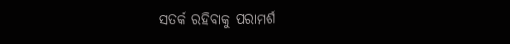ସତର୍କ ରହିବାକୁ ପରାମର୍ଶ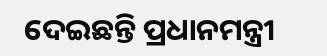ଦେଇଛନ୍ତି ପ୍ରଧାନମନ୍ତ୍ରୀ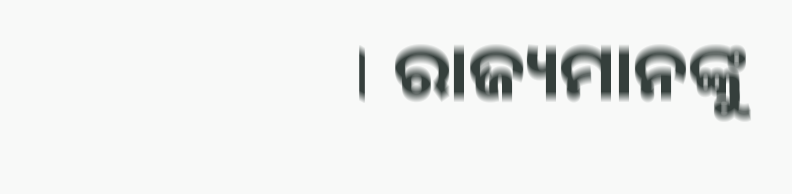। ରାଜ୍ୟମାନଙ୍କୁ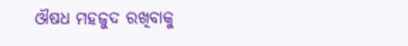ଔଷଧ ମହଜୁଦ ରଖିବାକୁ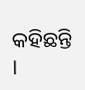କହିଛନ୍ତି ।